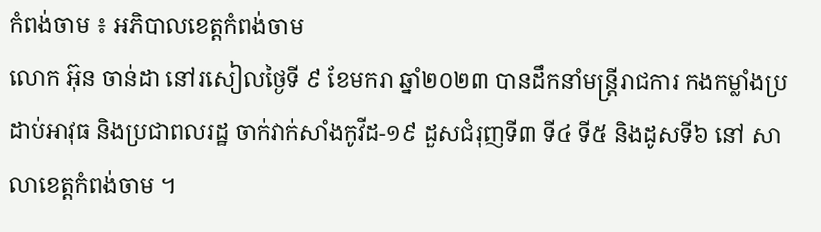កំពង់ចាម ៖ អភិបាលខេត្តកំពង់ចាម
លោក អ៊ុន ចាន់ដា នៅរសៀលថ្ងៃទី ៩ ខែមករា ឆ្នាំ២០២៣ បានដឹកនាំមន្ត្រីរាជការ កងកម្លាំងប្រដាប់អាវុធ និងប្រជាពលរដ្ឋ ចាក់វាក់សាំងកូវីដ-១៩ ដួសជំរុញទី៣ ទី៤ ទី៥ និងដូសទី៦ នៅ សាលាខេត្តកំពង់ចាម ។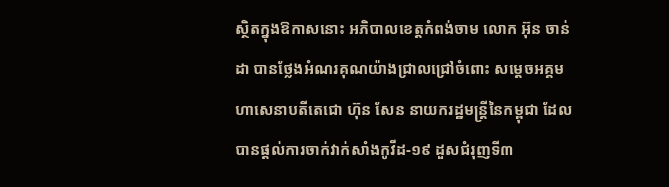ស្ថិតក្នុងឱកាសនោះ អភិបាលខេត្តកំពង់ចាម លោក អ៊ុន ចាន់ដា បានថ្លែងអំណរគុណយ៉ាងជ្រាលជ្រៅចំពោះ សម្តេចអគ្គមហាសេនាបតីតេជោ ហ៊ុន សែន នាយករដ្ឋមន្ត្រីនៃកម្ពុជា ដែលបានផ្ដល់ការចាក់វាក់សាំងកូវីដ-១៩ ដួសជំរុញទី៣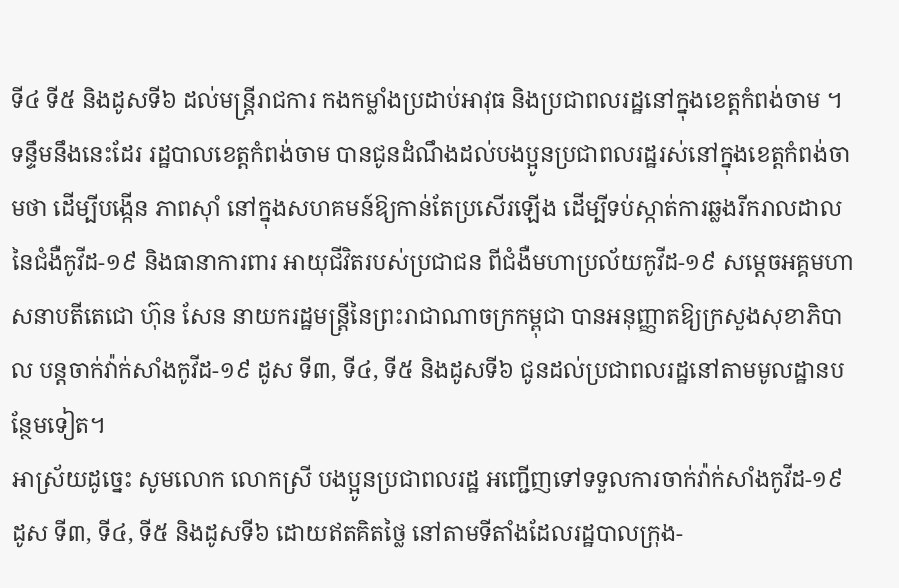ទី៤ ទី៥ និងដូសទី៦ ដល់មន្ត្រីរាជការ កងកម្លាំងប្រដាប់អាវុធ និងប្រជាពលរដ្ឋនៅក្នុងខេត្តកំពង់ចាម ។
ទន្ទឹមនឹងនេះដែរ រដ្ឋបាលខេត្តកំពង់ចាម បានជូនដំណឹងដល់បងប្អូនប្រជាពលរដ្ឋរស់នៅក្នុងខេត្តកំពង់ចាមថា ដើម្បីបង្កើន ភាពស៊ាំ នៅក្នុងសហគមន៍ឱ្យកាន់តែប្រសើរឡើង ដើម្បីទប់ស្កាត់ការឆ្លងរីករាលដាលនៃជំងឺកូវីដ-១៩ និងធានាការពារ អាយុជីវិតរបស់ប្រជាជន ពីជំងឺមហាប្រល័យកូវីដ-១៩ សម្តេចអគ្គមហាសនាបតីតេជោ ហ៊ុន សែន នាយករដ្ឋមន្ត្រីនៃព្រះរាជាណាចក្រកម្ពុជា បានអនុញ្ញាតឱ្យក្រសួងសុខាភិបាល បន្តចាក់វ៉ាក់សាំងកូវីដ-១៩ ដូស ទី៣, ទី៤, ទី៥ និងដូសទី៦ ជូនដល់ប្រជាពលរដ្ឋនៅតាមមូលដ្ឋានបន្ថែមទៀត។
អាស្រ័យដូច្នេះ សូមលោក លោកស្រី បងប្អូនប្រជាពលរដ្ឋ អញ្ជើញទៅទទួលការចាក់វ៉ាក់សាំងកូវីដ-១៩ ដូស ទី៣, ទី៤, ទី៥ និងដូសទី៦ ដោយឥតគិតថ្លៃ នៅតាមទីតាំងដែលរដ្ឋបាលក្រុង-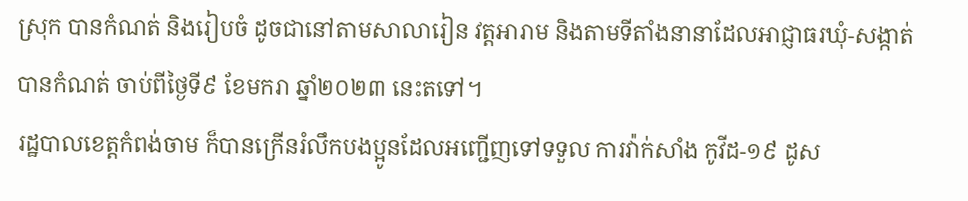ស្រុក បានកំណត់ និងរៀបចំ ដូចជានៅតាមសាលារៀន វត្តអារាម និងតាមទីតាំងនានាដែលអាជ្ញាធរឃុំ-សង្កាត់ បានកំណត់ ចាប់ពីថ្ងៃទី៩ ខែមករា ឆ្នាំ២០២៣ នេះតទៅ។
រដ្ឋបាលខេត្តកំពង់ចាម ក៏បានក្រើនរំលឹកបងប្អូនដែលអញ្ជើញទៅទទួល ការវ៉ាក់សាំង កូវីដ-១៩ ដូស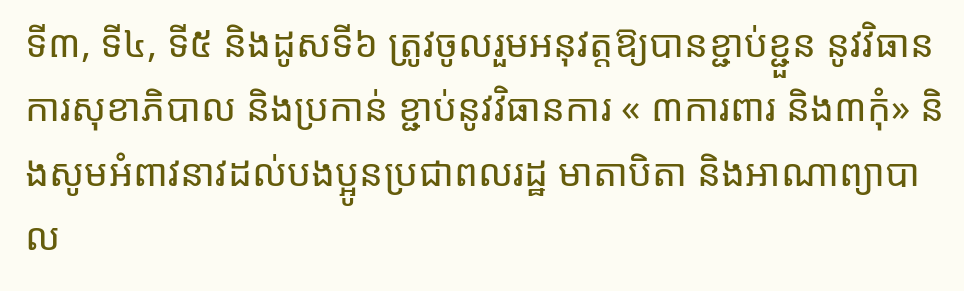ទី៣, ទី៤, ទី៥ និងដូសទី៦ ត្រូវចូលរួមអនុវត្តឱ្យបានខ្ជាប់ខ្ជួន នូវវិធានការសុខាភិបាល និងប្រកាន់ ខ្ជាប់នូវវិធានការ « ៣ការពារ និង៣កុំ» និងសូមអំពាវនាវដល់បងប្អូនប្រជាពលរដ្ឋ មាតាបិតា និងអាណាព្យាបាល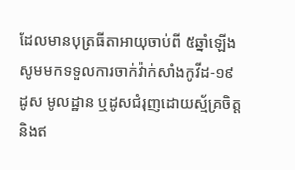ដែលមានបុត្រធីតាអាយុចាប់ពី ៥ឆ្នាំឡើង សូមមកទទួលការចាក់វ៉ាក់សាំងកូវីដ-១៩ ដូស មូលដ្ឋាន ឬដូសជំរុញដោយស្ម័គ្រចិត្ត និងឥ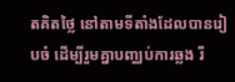តគិតថ្លៃ នៅតាមទីតាំងដែលបានរៀបចំ ដើម្បីរួមគ្នាបញ្ឈប់ការឆ្លង រី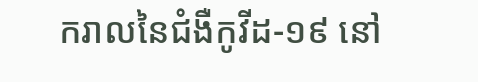ករាលនៃជំងឺកូវីដ-១៩ នៅ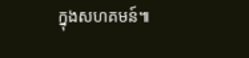ក្នុងសហគមន៍៕